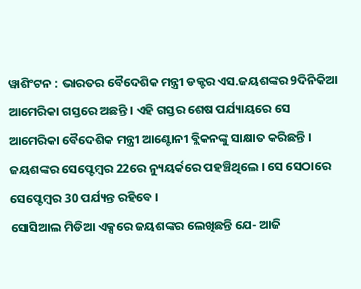ୱାଶିଂଟନ : ଭାରତର ବୈଦେଶିକ ମନ୍ତ୍ରୀ ଡକ୍ଟର ଏସ.ଜୟଶଙ୍କର 9ଦିନିକିଆ ଆମେରିକା ଗସ୍ତରେ ଅଛନ୍ତି । ଏହି ଗସ୍ତର ଶେଷ ପର୍ଯ୍ୟାୟରେ ସେ ଆମେରିକା ବୈଦେଶିକ ମନ୍ତ୍ରୀ ଆଣ୍ଟୋନୀ ବ୍ଲିକନଙ୍କୁ ସାକ୍ଷାତ କରିଛନ୍ତି । ଜୟଶଙ୍କର ସେପ୍ଟେମ୍ବର 22ରେ ନ୍ୟୁୟର୍କରେ ପହଞ୍ଚିଥିଲେ । ସେ ସେଠାରେ ସେପ୍ଟେମ୍ବର 30 ପର୍ଯ୍ୟନ୍ତ ରହିବେ ।
ସୋସିଆଲ ମିଡିଆ ଏକ୍ସରେ ଜୟଶଙ୍କର ଲେଖିଛନ୍ତି ଯେ- ଆଜି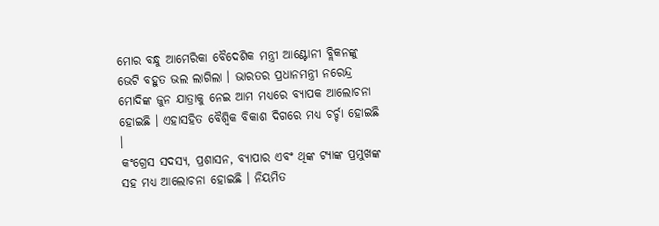ମୋର ବନ୍ଧୁ ଆମେରିକା ବୈଦେଶିକ ମନ୍ତ୍ରୀ ଆଣ୍ଟୋନୀ ବ୍ଲିକନଙ୍କୁ ଭେଟି ବହୁତ ଭଲ ଲାଗିଲା । ଭାରତର ପ୍ରଧାନମନ୍ତ୍ରୀ ନରେନ୍ଦ୍ର ମୋଦିଙ୍କ ଜୁନ ଯାତ୍ରାକୁ ନେଇ ଆମ ମଧ୍ୟରେ ବ୍ୟାପକ ଆଲୋଚନା ହୋଇଛି । ଏହାସହିତ ବୈଶ୍ୱିକ ବିକାଶ ଦିଗରେ ମଧ୍ୟ ଚର୍ଚ୍ଚା ହୋଇଛି ।
କଂଗ୍ରେସ ସଦସ୍ୟ, ପ୍ରଶାସନ, ବ୍ୟାପାର ଏବଂ ଥିଙ୍କ ଟ୍ୟାଙ୍କ ପ୍ରମୁଖଙ୍କ ସହ ମଧ୍ୟ ଆଲୋଚନା ହୋଇଛି । ନିୟମିତ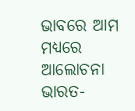ଭାବରେ ଆମ ମଧ୍ୟରେ ଆଲୋଚନା ଭାରତ-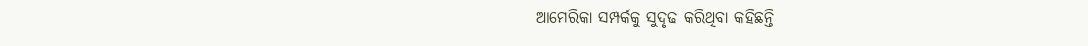ଆମେରିକା ସମ୍ପର୍କକୁ ସୁଦୃଢ କରିଥିବା କହିଛନ୍ତି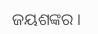ଜୟଶଙ୍କର ।